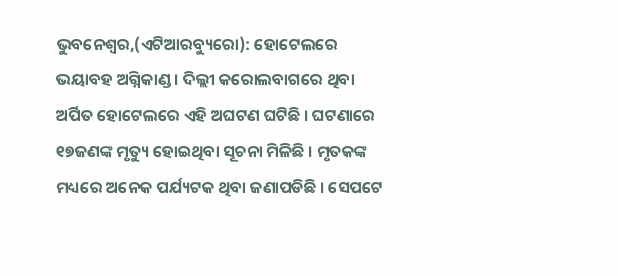ଭୁବନେଶ୍ୱର,(ଏଟିଆରବ୍ୟୁରୋ): ହୋଟେଲରେ ଭୟାବହ ଅଗ୍ନିକାଣ୍ଡ । ଦିଲ୍ଲୀ କରୋଲବାଗରେ ଥିବା ଅର୍ପିତ ହୋଟେଲରେ ଏହି ଅଘଟଣ ଘଟିଛି । ଘଟଣାରେ ୧୭ଜଣଙ୍କ ମୃତ୍ୟୁ ହୋଇଥିବା ସୂଚନା ମିଳିଛି । ମୃତକଙ୍କ ମଧ୍ୟରେ ଅନେକ ପର୍ଯ୍ୟଟକ ଥିବା ଜଣାପଡିଛି । ସେପଟେ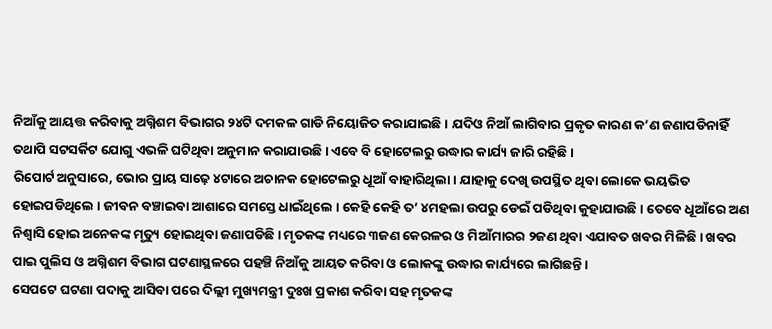ନିଆଁକୁ ଆୟତ୍ତ କରିବାକୁ ଅଗ୍ନିଶମ ବିଭାଗର ୨୪ଟି ଦମକଳ ଗାଡି ନିୟୋଜିତ କରାଯାଇଛି । ଯଦିଓ ନିଆଁ ଲାଗିବାର ପ୍ରକୃତ କାରଣ କ’ଣ ଜଣାପଡିନାହିଁ ତଥାପି ସଟସର୍କିଟ ଯୋଗୁ ଏଭଳି ଘଟିଥିବା ଅନୁମାନ କରାଯାଉଛି । ଏବେ ବି ହୋଟେଲରୁ ଉଦ୍ଧାର କାର୍ଯ୍ୟ ଜାରି ରହିଛି ।
ରିପୋର୍ଟ ଅନୁସାରେ, ଭୋର ପ୍ରାୟ ସାଢ଼େ ୪ଟାରେ ଅଚାନକ ହୋଟେଲରୁ ଧୂଆଁ ବାହାରିଥିଲା । ଯାହାକୁ ଦେଖି ଉପସ୍ଥିତ ଥିବା ଲୋକେ ଭୟଭିତ ହୋଇପଡିଥିଲେ । ଜୀବନ ବଞ୍ଚାଇବା ଆଶାରେ ସମସ୍ତେ ଧାଇଁଥିଲେ । କେହି କେହି ତ’ ୪ମହଲା ଉପରୁ ଡେଇଁ ପଡିଥିବା କୁହାଯାଉଛି । ତେବେ ଧୂଆଁରେ ଅଣ ନିଶ୍ୱାସି ହୋଇ ଅନେକଙ୍କ ମୃତ୍ୟୁ ହୋଇଥିବା ଜଣାପଡିଛି । ମୃତକଙ୍କ ମଧ୍ୟରେ ୩ଜଣ କେରଳର ଓ ମିଆଁମାରର ୨ଜଣ ଥିବା ଏଯାବତ ଖବର ମିଳିଛି । ଖବର ପାଇ ପୁଲିସ ଓ ଅଗ୍ନିଶମ ବିଭାଗ ଘଟଣାସ୍ଥଳରେ ପହଞ୍ଚି ନିଆଁକୁ ଆୟତ କରିବା ଓ ଲୋକଙ୍କୁ ଉଦ୍ଧାର କାର୍ଯ୍ୟରେ ଲାଗିଛନ୍ତି ।
ସେପଟେ ଘଟଣା ପଦାକୁ ଆସିବା ପରେ ଦିଲ୍ଲୀ ମୁଖ୍ୟମନ୍ତ୍ରୀ ଦୁଃଖ ପ୍ରକାଶ କରିବା ସହ ମୃତକଙ୍କ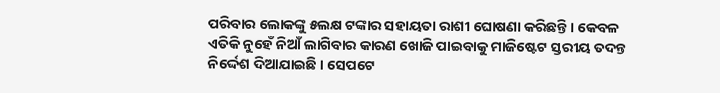ପରିବାର ଲୋକଙ୍କୁ ୫ଲକ୍ଷ ଟଙ୍କାର ସହାୟତା ରାଶୀ ଘୋଷଣା କରିଛନ୍ତି । କେବଳ ଏତିକି ନୁହେଁ ନିଆଁ ଲାଗିବାର କାରଣ ଖୋଜି ପାଇବାକୁ ମାଜିଷ୍ଟେଟ ସ୍ତରୀୟ ତଦନ୍ତ ନିର୍ଦ୍ଦେଶ ଦିଆଯାଇଛି । ସେପଟେ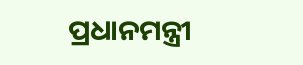ପ୍ରଧାନମନ୍ତ୍ରୀ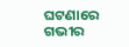ଘଟଣାରେ ଗଭୀର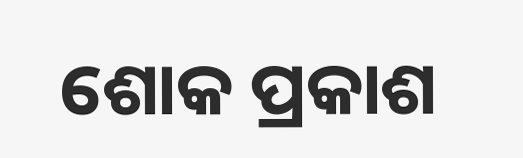ଶୋକ ପ୍ରକାଶ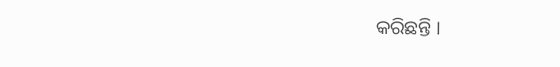କରିଛନ୍ତି ।